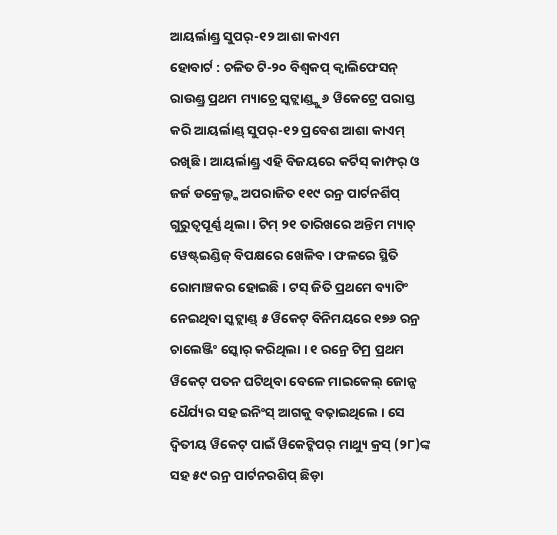ଆୟର୍ଲାଣ୍ଡ୍ର ସୁପର୍-୧୨ ଆଶା କାଏମ
ହୋବାର୍ଟ : ଚଳିତ ଟି-୨୦ ବିଶ୍ୱକପ୍ କ୍ୱାଲିଫେସନ୍ ରାଉଣ୍ଡ୍ର ପ୍ରଥମ ମ୍ୟାଚ୍ରେ ସ୍କଟ୍ଲାଣ୍ଡ୍କୁ ୬ ୱିକେଟ୍ରେ ପରାସ୍ତ କରି ଆୟର୍ଲାଣ୍ଡ୍ ସୁପର୍-୧୨ ପ୍ରବେଶ ଆଶା କାଏମ୍ ରଖିଛି । ଆୟର୍ଲାଣ୍ଡ୍ର ଏହି ବିଜୟରେ କର୍ଟିସ୍ କାମ୍ଫର୍ ଓ ଜର୍ଜ ଡକ୍ରେଲ୍ଙ୍କ ଅପରାଜିତ ୧୧୯ ରନ୍ର ପାର୍ଟନର୍ଶିପ୍ ଗୁରୁତ୍ୱପୂର୍ଣ୍ଣ ଥିଲା । ଟିମ୍ ୨୧ ତାରିଖରେ ଅନ୍ତିମ ମ୍ୟାଚ୍ ୱେଷ୍ଟ୍ଇଣ୍ଡିଜ୍ ବିପକ୍ଷରେ ଖେଳିବ । ଫଳରେ ସ୍ଥିତି ରୋମାଞ୍ଚକର ହୋଇଛି । ଟସ୍ ଜିତି ପ୍ରଥମେ ବ୍ୟାଟିଂ ନେଇଥିବା ସ୍କଟ୍ଲାଣ୍ଡ୍ ୫ ୱିକେଟ୍ ବିନିମୟରେ ୧୭୬ ରନ୍ର ଚାଲେଞ୍ଜିଂ ସ୍କୋର୍ କରିଥିଲା । ୧ ରନ୍ରେ ଟିମ୍ର ପ୍ରଥମ ୱିକେଟ୍ ପତନ ଘଟିଥିବା ବେଳେ ମାଇକେଲ୍ ଜୋନ୍ସ ଧୈର୍ଯ୍ୟର ସହ ଇନିଂସ୍ ଆଗକୁ ବଢ଼ାଇଥିଲେ । ସେ ଦ୍ୱିତୀୟ ୱିକେଟ୍ ପାଇଁ ୱିକେଟ୍କିପର୍ ମାଥ୍ୟୁ କ୍ରସ୍ (୨୮)ଙ୍କ ସହ ୫୯ ରନ୍ର ପାର୍ଟନରଶିପ୍ ଛିଡ଼ା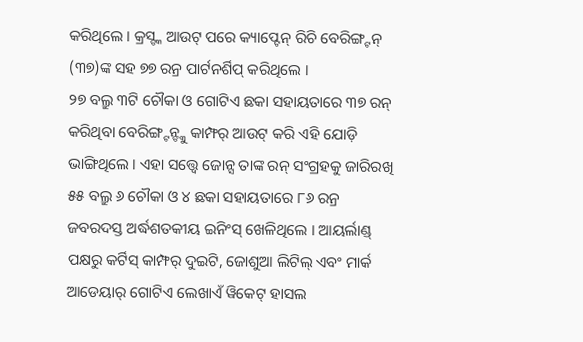କରିଥିଲେ । କ୍ରସ୍ଙ୍କ ଆଉଟ୍ ପରେ କ୍ୟାପ୍ଟେନ୍ ରିଚି ବେରିଙ୍ଗ୍ଟନ୍ (୩୭)ଙ୍କ ସହ ୭୭ ରନ୍ର ପାର୍ଟନର୍ଶିପ୍ କରିଥିଲେ ।
୨୭ ବଲ୍ରୁ ୩ଟି ଚୌକା ଓ ଗୋଟିଏ ଛକା ସହାୟତାରେ ୩୭ ରନ୍ କରିଥିବା ବେରିଙ୍ଗ୍ଟନ୍ଙ୍କୁ କାମ୍ଫର୍ ଆଉଟ୍ କରି ଏହି ଯୋଡ଼ି ଭାଙ୍ଗିଥିଲେ । ଏହା ସତ୍ତ୍ୱେ ଜୋନ୍ସ ତାଙ୍କ ରନ୍ ସଂଗ୍ରହକୁ ଜାରିରଖି ୫୫ ବଲ୍ରୁ ୬ ଚୌକା ଓ ୪ ଛକା ସହାୟତାରେ ୮୬ ରନ୍ର ଜବରଦସ୍ତ ଅର୍ଦ୍ଧଶତକୀୟ ଇନିଂସ୍ ଖେଳିଥିଲେ । ଆୟର୍ଲାଣ୍ଡ୍ ପକ୍ଷରୁ କର୍ଟିସ୍ କାମ୍ଫର୍ ଦୁଇଟି, ଜୋଶୁଆ ଲିଟିଲ୍ ଏବଂ ମାର୍କ ଆଡେୟାର୍ ଗୋଟିଏ ଲେଖାଏଁ ୱିକେଟ୍ ହାସଲ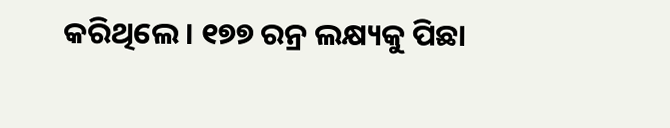କରିଥିଲେ । ୧୭୭ ରନ୍ର ଲକ୍ଷ୍ୟକୁ ପିଛା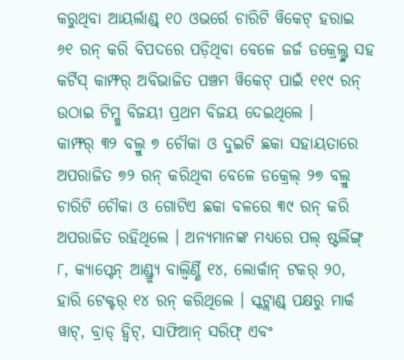କରୁଥିବା ଆୟର୍ଲାଣ୍ଡ୍ ୧୦ ଓଭର୍ରେ ଚାରିଟି ୱିକେଟ୍ ହରାଇ ୬୧ ରନ୍ କରି ବିପଦରେ ପଡ଼ିଥିବା ବେଳେ ଜର୍ଜ ଡକ୍ରେଲ୍ଙ୍କ ସହ କର୍ଟିସ୍ କାମ୍ଫର୍ ଅବିଭାଜିତ ପଞ୍ଚମ ୱିକେଟ୍ ପାଇଁ ୧୧୯ ରନ୍ ଉଠାଇ ଟିମ୍କୁ ବିଜୟୀ ପ୍ରଥମ ବିଜୟ ଦେଇଥିଲେ ।
କାମ୍ଫର୍ ୩୨ ବଲ୍ରୁ ୭ ଚୌକା ଓ ଦୁଇଟି ଛକା ସହାୟତାରେ ଅପରାଜିତ ୭୨ ରନ୍ କରିଥିବା ବେଳେ ଡକ୍ରେଲ୍ ୨୭ ବଲ୍ରୁ ଚାରିଟି ଚୌକା ଓ ଗୋଟିଏ ଛକା ବଳରେ ୩୯ ରନ୍ କରି ଅପରାଜିତ ରହିଥିଲେ । ଅନ୍ୟମାନଙ୍କ ମଧ୍ୟରେ ପଲ୍ ଷ୍ଟର୍ଲିଙ୍ଗ୍ ୮, କ୍ୟାପ୍ଟେନ୍ ଆଣ୍ଡ୍ର୍ୟୁ ବାଲ୍ବିର୍ଣ୍ଣି ୧୪, ଲୋର୍କାନ୍ ଟକର୍ ୨୦, ହାରି ଟେକ୍ଟର୍ ୧୪ ରନ୍ କରିଥିଲେ । ସ୍କଟ୍ଲାଣ୍ଡ୍ ପକ୍ଷରୁ ମାର୍କ ୱାଟ୍, ବ୍ରାଡ୍ ହ୍ୱିଟ୍, ସାଫିଆନ୍ ସରିଫ୍ ଏବଂ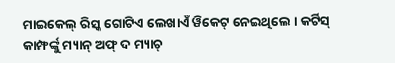ମାଇକେଲ୍ ରିସ୍କ ଗୋଟିଏ ଲେଖାଏଁ ୱିକେଟ୍ ନେଇଥିଲେ । କର୍ଟିସ୍ କାମ୍ଫର୍ଙ୍କୁ ମ୍ୟାନ୍ ଅଫ୍ ଦ ମ୍ୟାଚ୍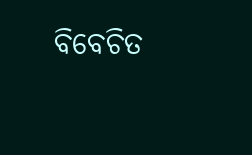ବିବେଚିତ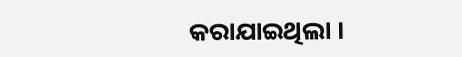କରାଯାଇଥିଲା ।